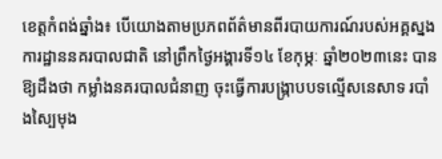ខេត្តកំពង់ឆ្នាំង៖ បេីយោងតាមប្រភពព័ត៌មានពីរបាយការណ៍របស់អគ្គស្នងការដ្ឋាននគរបាលជាតិ នៅព្រឹកថ្ងៃអង្គារទី១៤ ខែកុម្ភៈ ឆ្នាំ២០២៣នេះ បានឱ្យដឹងថា កម្លាំងនគរបាលជំនាញ ចុះធ្វើការបង្ក្រាបបទល្មើសនេសាទ របាំងស្បៃមុង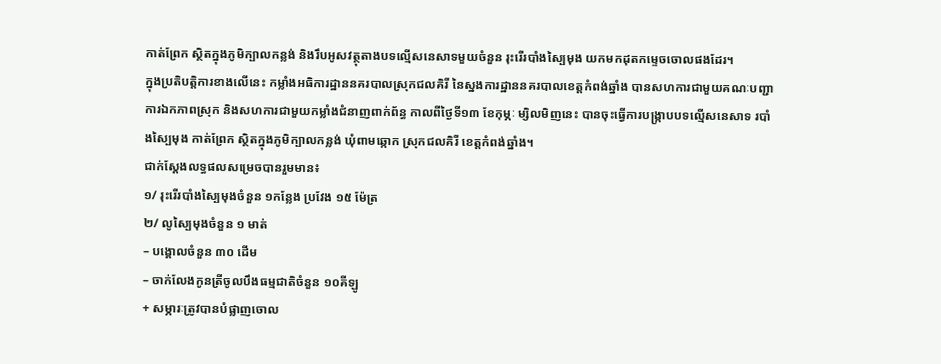កាត់ព្រែក ស្ថិតក្នុងភូមិក្បាលកន្លង់ និងរឹបអូសវត្ថុតាងបទល្មើសនេសាទមួយចំនួន រុះរើរបាំងស្បៃមុង យកមកដុតកម្ទេចចោលផងដែរ។
ក្នុងប្រតិបត្តិការខាងលេីនេះ កម្លាំងអធិការដ្ឋាននគរបាលស្រុកជលគិរី នៃស្នងការដ្ឋាននគរបាលខេត្តកំពង់ឆ្នាំង បានសហការជាមួយគណៈបញ្ជា ការឯកភាពស្រុក និងសហការជាមួយកម្លាំងជំនាញពាក់ព័ន្ធ កាលពីថ្ងៃទី១៣ ខែកុម្ភៈ ម្សិលមិញនេះ បានចុះធ្វើការបង្ក្រាបបទល្មើសនេសាទ របាំងស្បៃមុង កាត់ព្រែក ស្ថិតក្នុងភូមិក្បាលកន្លង់ ឃុំពាមឆ្កោក ស្រុកជលគិរី ខេត្តកំពង់ឆ្នាំង។
ជាក់ស្ដែងលទ្ធផលសម្រេចបានរួមមាន៖
១/ រុះរើរបាំងស្បៃមុងចំនួន ១កន្លែង ប្រវែង ១៥ ម៉ែត្រ
២/ លូស្បៃមុងចំនួន ១ មាត់
– បង្គោលចំនួន ៣០ ដើម
– ចាក់លែងកូនត្រីចូលបឹងធម្មជាតិចំនួន ១០គីឡូ
+ សម្ភារៈត្រូវបានបំផ្លាញចោល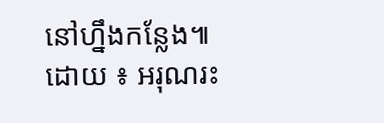នៅហ្នឹងកន្លែង៕
ដោយ ៖ អរុណរះ